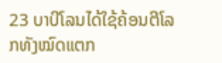23 ບາບີໂລນໄດ້ໃຊ້ຄ້ອນຕີໂລກທັງໝົດແຕກ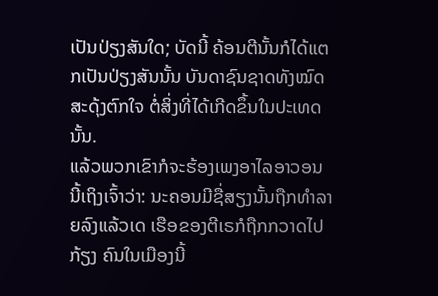ເປັນປ່ຽງສັນໃດ; ບັດນີ້ ຄ້ອນຕີນັ້ນກໍໄດ້ແຕກເປັນປ່ຽງສັນນັ້ນ ບັນດາຊົນຊາດທັງໝົດສະດຸ້ງຕົກໃຈ ຕໍ່ສິ່ງທີ່ໄດ້ເກີດຂຶ້ນໃນປະເທດນັ້ນ.
ແລ້ວພວກເຂົາກໍຈະຮ້ອງເພງອາໄລອາວອນນີ້ເຖິງເຈົ້າວ່າ: ນະຄອນມີຊື່ສຽງນັ້ນຖືກທຳລາຍລົງແລ້ວເດ ເຮືອຂອງຕີເຣກໍຖືກກວາດໄປກ້ຽງ ຄົນໃນເມືອງນີ້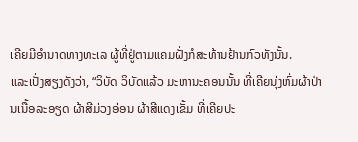ເຄີຍມີອຳນາດທາງທະເລ ຜູ້ທີ່ຢູ່ຕາມແຄມຝັ່ງກໍສະທ້ານຢ້ານກົວທັງນັ້ນ.
ແລະເປັ່ງສຽງດັງວ່າ, “ວິບັດ ວິບັດແລ້ວ ມະຫານະຄອນນັ້ນ ທີ່ເຄີຍນຸ່ງຫົ່ມຜ້າປ່ານເນື້ອລະອຽດ ຜ້າສີມ່ວງອ່ອນ ຜ້າສີແດງເຂັ້ມ ທີ່ເຄີຍປະ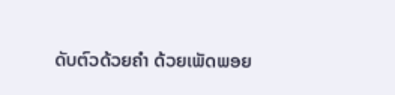ດັບຕົວດ້ວຍຄຳ ດ້ວຍເພັດພອຍ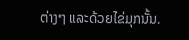ຕ່າງໆ ແລະດ້ວຍໄຂ່ມຸກນັ້ນ.